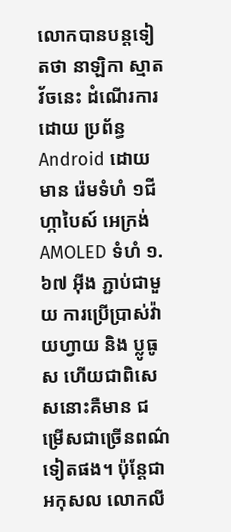លោកបានបន្តទៀតថា នាឡិកា ស្មាតវ័ចនេះ ដំណើរការដោយ ប្រព័ន្ធ Android ដោយមាន រ៉េមទំហំ ១ជីហ្កាបៃស៍ អេក្រង់ AMOLED ទំហំ ១.៦៧ អ៊ីង ភ្ជាប់ជាមួយ ការប្រើប្រាស់វ៉ាយហ្វាយ និង ប្លូធូស ហើយជាពិសេសនោះគឺមាន ជម្រើសជាច្រើនពណ៌ទៀតផង។ ប៉ុន្តែជាអកុសល លោកលី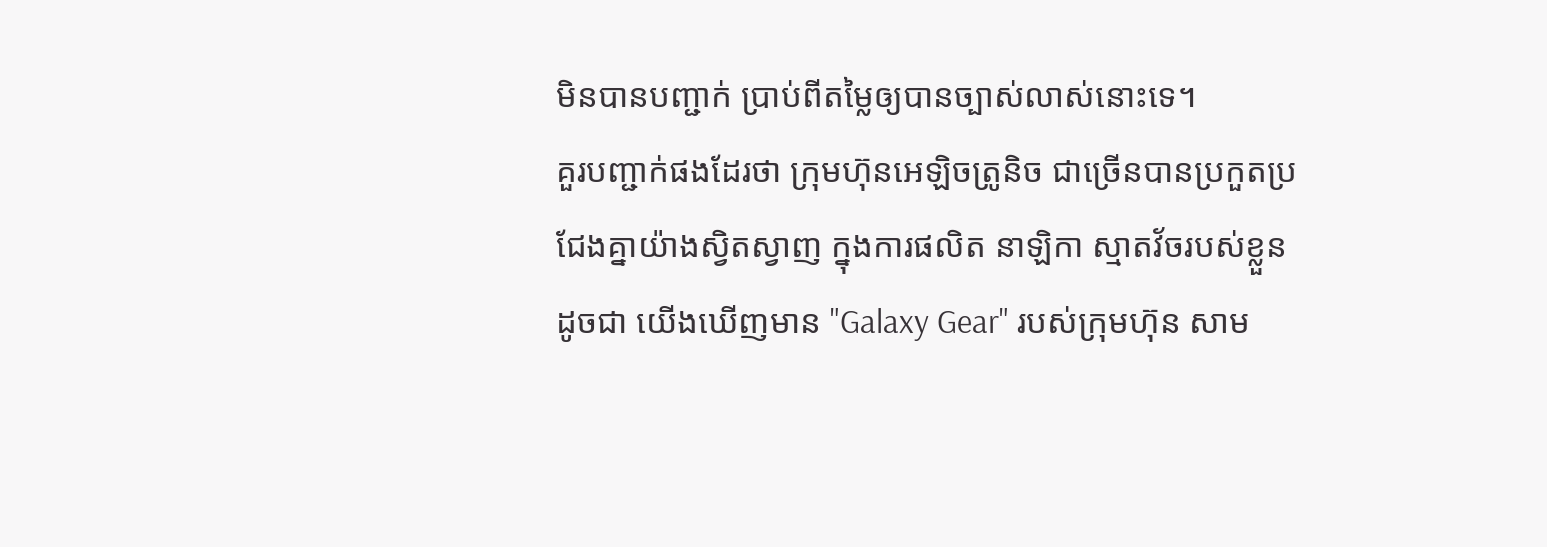មិនបានបញ្ជាក់ ប្រាប់ពីតម្លៃឲ្យបានច្បាស់លាស់នោះទេ។
គួរបញ្ជាក់ផងដែរថា ក្រុមហ៊ុនអេឡិចត្រូនិច ជាច្រើនបានប្រកួតប្រជែងគ្នាយ៉ាងស្វិតស្វាញ ក្នុងការផលិត នាឡិកា ស្មាតវ័ចរបស់ខ្លួន ដូចជា យើងឃើញមាន "Galaxy Gear" របស់ក្រុមហ៊ុន សាម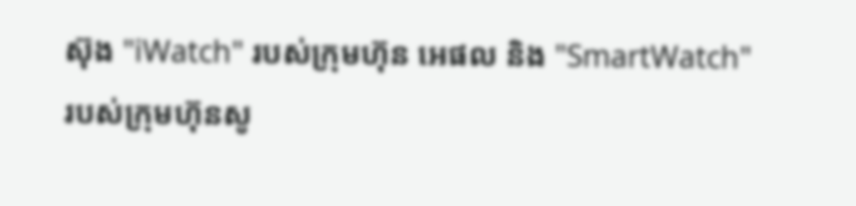ស៊ុង "iWatch" របស់ក្រុមហ៊ុន អេផល និង "SmartWatch" របស់ក្រុមហ៊ុនសូ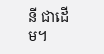នី ជាដើម។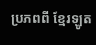ប្រភពពី ខ្មែរឡូត